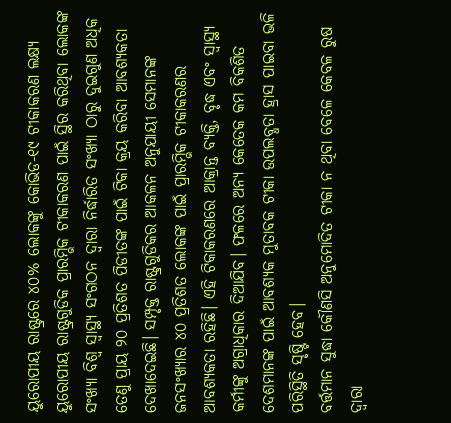ୟୁରୋପୀୟ ରାଷ୍ଟ୍ରରେ ୪୦% ଲୋକଙ୍କୁ କୋଭିଡ-୧୯ ଟୀକାକରଣ ଲକ୍ଷ୍ୟ
ୟୁରୋପୀୟ ରାଷ୍ଟ୍ରଗୁଡିକ ପ୍ରାରମ୍ଭିକ ଟୀକାକରଣ ପାଇଁ ସ୍ଥିର କରିଥିବା ଲୋକଙ୍କ ସଂଖ୍ୟା ବିଶ୍ୱ ସ୍ୱାସ୍ଥ୍ୟ ସଂଗଠନ ଦ୍ୱାରା ନିର୍ଦ୍ଧାରିତ ସଂଖ୍ୟା ଠାରୁ ଦୁଇଗୁଣ ଅଧିକ ତେଣୁ ପ୍ରାୟ ୨୦ ପ୍ରତିଶତ ପିଡୀତଙ୍କ ପାଇଁ ଟିକା କ୍ରୟ କରିବା ଆବଶ୍ୟକତା ଦେଖାଦେଇଛି। ସମ୍ପୃକ୍ତ ରାଷ୍ଟ୍ରଗୁଡିକର ଆକଳନ ଅନୁଯାୟୀ ସେମାନଙ୍କ ଜନସଂଖ୍ୟାର ୪୦ ପ୍ରତିଶତ ଲୋକଙ୍କ ପାଇଁ ପ୍ରାରମ୍ଭିକ ଟୀକାକରଣର ଆବଶ୍ୟକତା ରହିଛି। ଏହି ଟିକାକରଣରେ ଆକ୍ରାନ୍ତ ବ୍ୟକ୍ତି, ବୃଦ୍ଧ ଏବଂ ସ୍ୱାସ୍ଥ୍ୟ କର୍ମୀଙ୍କୁ ଅଗ୍ରାଧିକାର ଦିଆଯିବ। ଫଳରେ ଅନ୍ୟ କେତେକ କମ ବିକଶିତ ଦେଶମାନଙ୍କ ପାଇଁ ଆବଶ୍ୟକ ମୁତାବକ ଟୀକା ଉପଲବ୍ଧତା ହ୍ରାସ ପାଇବା ଭଳି ପରିସ୍ଥିତି ସୃଷ୍ଟି ହେବ।
ବର୍ତ୍ତମାନ ସୁଦ୍ଧା କୌଣସି ଅନୁମୋଦିତ ଟୀକା ନ ଥିବା ବେଳେ କେବଳ ରୁଷ ଦ୍ୱାରା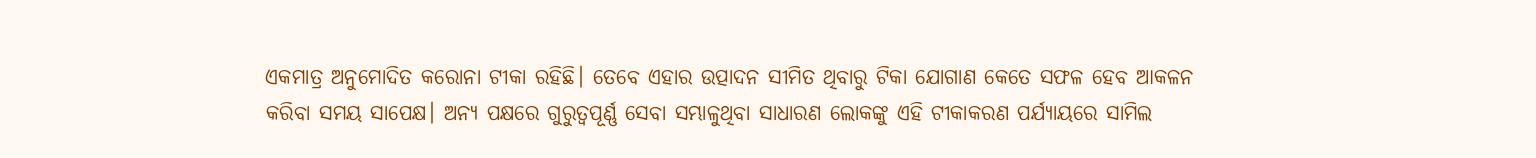ଏକମାତ୍ର ଅନୁମୋଦିତ କରୋନା ଟୀକା ରହିଛି। ତେବେ ଏହାର ଉତ୍ପାଦନ ସୀମିତ ଥିବାରୁ ଟିକା ଯୋଗାଣ କେତେ ସଫଳ ହେବ ଆକଳନ କରିବା ସମୟ ସାପେକ୍ଷ। ଅନ୍ୟ ପକ୍ଷରେ ଗୁରୁତ୍ୱପୂର୍ଣ୍ଣ ସେବା ସମ୍ଭାଳୁଥିବା ସାଧାରଣ ଲୋକଙ୍କୁ ଏହି ଟୀକାକରଣ ପର୍ଯ୍ୟାୟରେ ସାମିଲ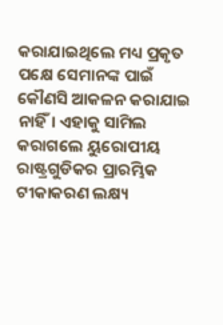କରାଯାଇଥିଲେ ମଧ୍ୟ ପ୍ରକୃତ ପକ୍ଷେ ସେମାନଙ୍କ ପାଇଁ କୌଣସି ଆକଳନ କରାଯାଇ ନାହିଁ। ଏହାକୁ ସାମିଲ କରାଗଲେ ୟୁରୋପୀୟ ରାଷ୍ଟ୍ରଗୁଡିକର ପ୍ରାରମ୍ଭିକ ଟୀକାକରଣ ଲକ୍ଷ୍ୟ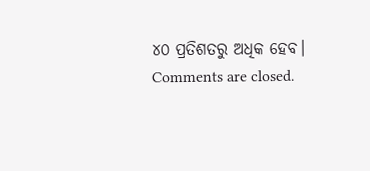୪୦ ପ୍ରତିଶତରୁ ଅଧିକ ହେବ।
Comments are closed.